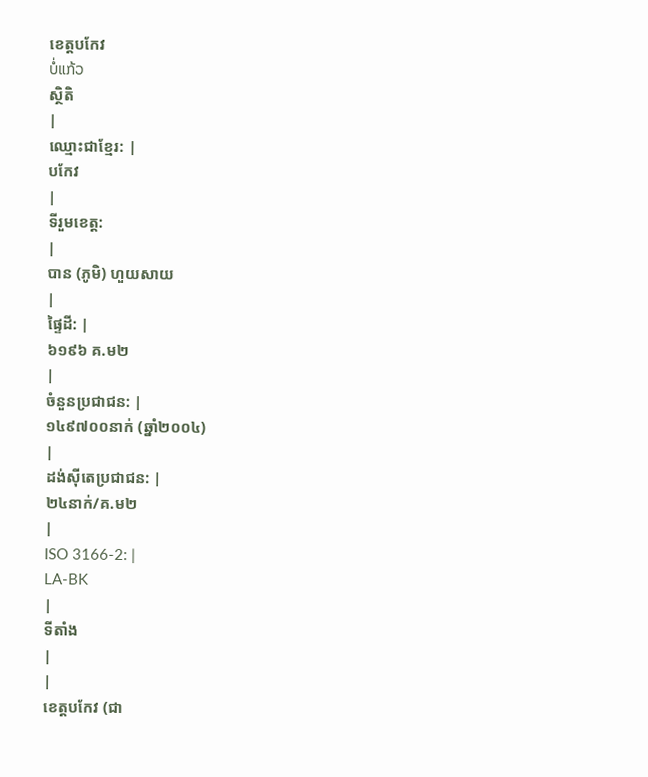ខេត្តបកែវ
ບໍ່ແກ້ວ
ស្ថិតិ
|
ឈ្មោះជាខ្មែរ: |
បកែវ
|
ទីរួមខេត្ត:
|
បាន (ភូមិ) ហួយសាយ
|
ផ្ទៃដី: |
៦១៩៦ គ.ម២
|
ចំនួនប្រជាជន: |
១៤៩៧០០នាក់ (ឆ្នាំ២០០៤)
|
ដង់ស៊ីតេប្រជាជន: |
២៤នាក់/គ.ម២
|
ISO 3166-2: |
LA-BK
|
ទីតាំង
|
|
ខេត្តបកែវ (ជា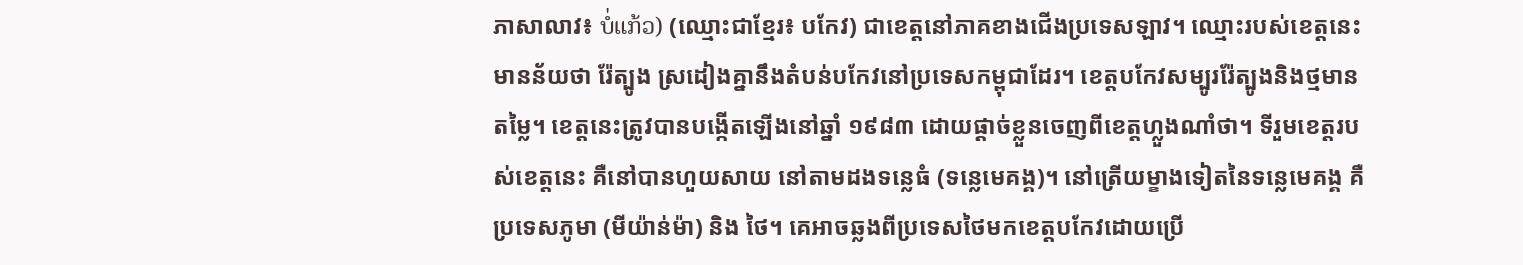ភាសាលាវ៖ ບໍ່ແກ້ວ) (ឈ្មោះជាខ្មែរ៖ បកែវ) ជាខេត្តនៅភាគខាងជើងប្រទេសឡាវ។ ឈ្មោះរបស់ខេត្តនេះមានន័យថា រ៉ែត្បូង ស្រដៀងគ្នានឹងតំបន់បកែវនៅប្រទេសកម្ពុជាដែរ។ ខេត្តបកែវសម្បូររ៉ែត្បូងនិងថ្មមានតម្លៃ។ ខេត្តនេះត្រូវបានបង្កើតឡើងនៅឆ្នាំ ១៩៨៣ ដោយផ្ដាច់ខ្លួនចេញពីខេត្តហ្លួងណាំថា។ ទីរួមខេត្តរបស់ខេត្តនេះ គឺនៅបានហួយសាយ នៅតាមដងទន្លេធំ (ទន្លេមេគង្គ)។ នៅត្រើយម្ខាងទៀតនៃទន្លេមេគង្គ គឺប្រទេសភូមា (មីយ៉ាន់ម៉ា) និង ថៃ។ គេអាចឆ្លងពីប្រទេសថៃមកខេត្តបកែវដោយប្រើ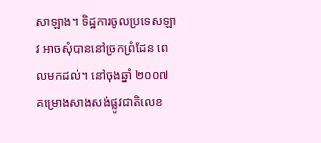សាឡាង។ ទិដ្ឋការចូលប្រទេសឡាវ អាចសុំបាននៅច្រកព្រំដែន ពេលមកដល់។ នៅចុងឆ្នាំ ២០០៧ គម្រោងសាងសង់ផ្លូវជាតិលេខ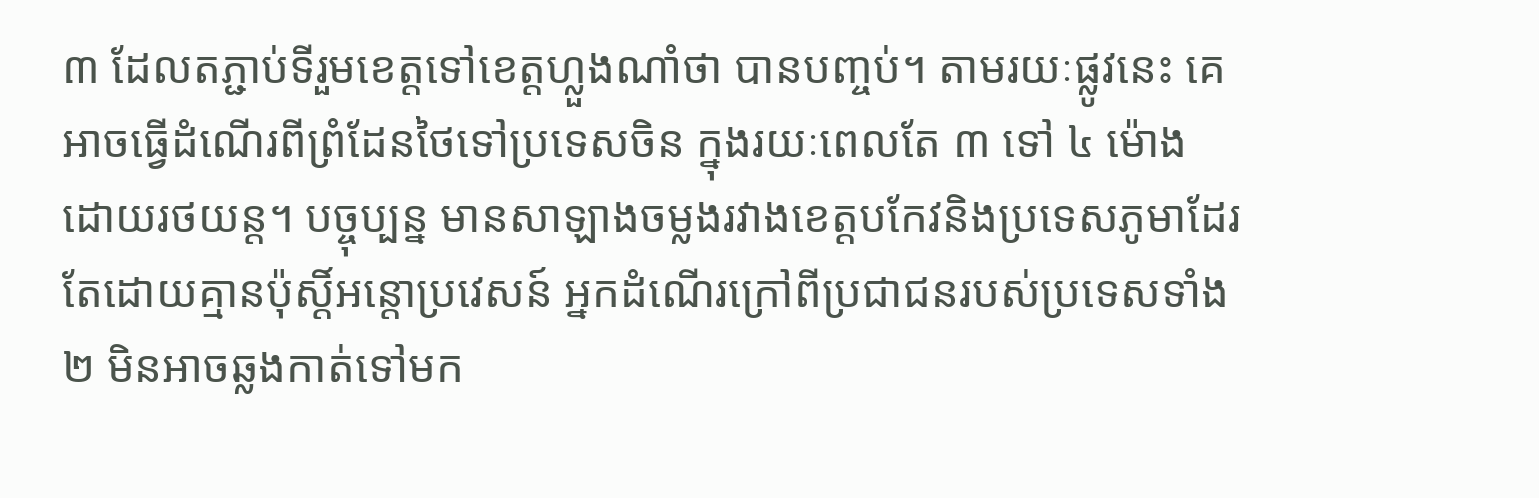៣ ដែលតភ្ជាប់ទីរួមខេត្តទៅខេត្តហ្លួងណាំថា បានបញ្ចប់។ តាមរយៈផ្លូវនេះ គេអាចធ្វើដំណើរពីព្រំដែនថៃទៅប្រទេសចិន ក្នុងរយៈពេលតែ ៣ ទៅ ៤ ម៉ោង ដោយរថយន្ត។ បច្ចុប្បន្ន មានសាឡាងចម្លងរវាងខេត្តបកែវនិងប្រទេសភូមាដែរ តែដោយគ្មានប៉ុស្ដិ៍អន្តោប្រវេសន៍ អ្នកដំណើរក្រៅពីប្រជាជនរបស់ប្រទេសទាំង ២ មិនអាចឆ្លងកាត់ទៅមក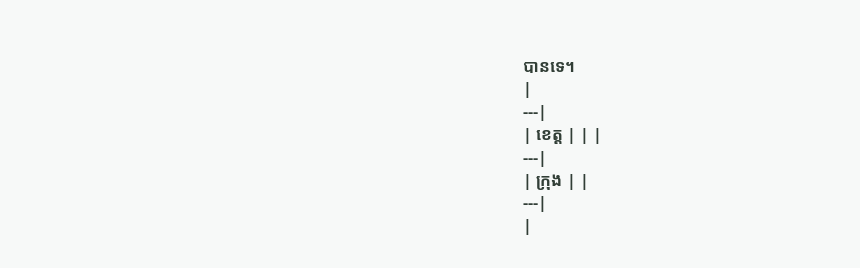បានទេ។
|
---|
| ខេត្ត | | |
---|
| ក្រុង | |
---|
|